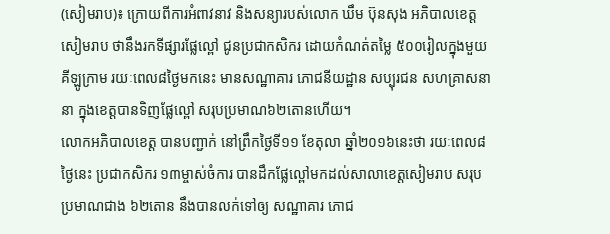(សៀមរាប)៖ ក្រោយពីការអំពាវនាវ និងសន្យារបស់លោក ឃឹម ប៊ុនសុង អភិបាលខេត្តសៀមរាប ថានឹងរកទីផ្សារផ្លែល្ពៅ ជូនប្រជាកសិករ ដោយកំណត់តម្លៃ ៥០០រៀលក្នុងមួយគីឡូក្រាម រយៈពេល៨ថ្ងៃមកនេះ មានសណ្ឋាគារ ភោជនីយដ្ឋាន សប្បុរជន សហគ្រាសនានា ក្នុងខេត្តបានទិញផ្លែល្ពៅ សរុបប្រមាណ៦២តោនហើយ។
លោកអភិបាលខេត្ត បានបញ្ជាក់ នៅព្រឹកថ្ងៃទី១១ ខែតុលា ឆ្នាំ២០១៦នេះថា រយៈពេល៨ថ្ងៃនេះ ប្រជាកសិករ ១៣ម្ចាស់ចំការ បានដឹកផ្លែល្ពៅមកដល់សាលាខេត្តសៀមរាប សរុបប្រមាណជាង ៦២តោន នឹងបានលក់ទៅឲ្យ សណ្ឋាគារ ភោជ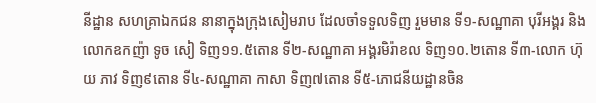នីដ្ឋាន សហគ្រាឯកជន នានាក្នុងក្រុងសៀមរាប ដែលចាំទទួលទិញ រួមមាន ទី១-សណ្ឋាគា បុរីអង្គរ និងលោកឧកញ៉ា ទូច សៀ ទិញ១១.៥តោន ទី២-សណ្ឋាគា អង្គរមិរ៉ាខល ទិញ១០.២តោន ទី៣-លោក ហ៊ុយ ភាវ ទិញ៩តោន ទី៤-សណ្ឋាគា កាសា ទិញ៧តោន ទី៥-ភោជនីយដ្ឋានចិន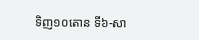ទិញ១០តោន ទី៦-សា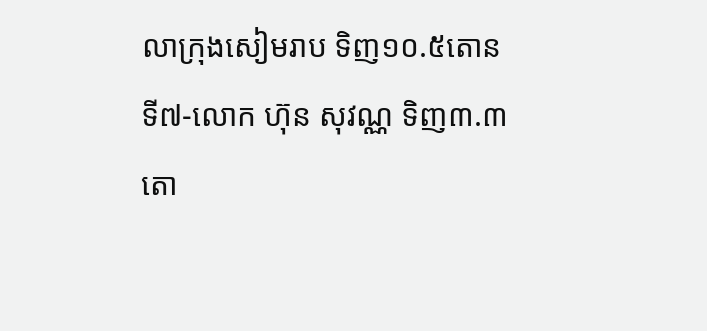លាក្រុងសៀមរាប ទិញ១០.៥តោន ទី៧-លោក ហ៊ុន សុវណ្ណ ទិញ៣.៣តោ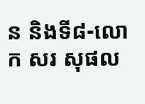ន និងទី៨-លោក សរ សុផល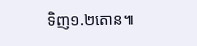ទិញ១.២តោន៕